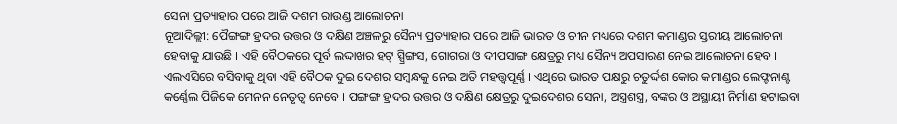ସେନା ପ୍ରତ୍ୟାହାର ପରେ ଆଜି ଦଶମ ରାଉଣ୍ଡ ଆଲୋଚନା
ନୂଆଦିଲ୍ଲୀ: ପୈଙ୍ଗଙ୍ଗ ହ୍ରଦର ଉତ୍ତର ଓ ଦକ୍ଷିଣ ଅଞ୍ଚଳରୁ ସୈନ୍ୟ ପ୍ରତ୍ୟାହାର ପରେ ଆଜି ଭାରତ ଓ ଚୀନ ମଧ୍ୟରେ ଦଶମ କମାଣ୍ଡର ସ୍ତରୀୟ ଆଲୋଚନା ହେବାକୁ ଯାଉଛି । ଏହି ବୈଠକରେ ପୂର୍ବ ଲଦ୍ଦାଖର ହଟ୍ ସ୍ପ୍ରିଙ୍ଗସ, ଗୋଗରା ଓ ଦୀପସାଙ୍ଗ କ୍ଷେତ୍ରରୁ ମଧ୍ୟ ସୈନ୍ୟ ଅପସାରଣ ନେଇ ଆଲୋଚନା ହେବ ।
ଏଲଏସିରେ ବସିବାକୁ ଥିବା ଏହି ବୈଠକ ଦୁଇ ଦେଶର ସମ୍ବନ୍ଧକୁ ନେଇ ଅତି ମହତ୍ତ୍ୱପୂର୍ଣ୍ଣ । ଏଥିରେ ଭାରତ ପକ୍ଷରୁ ଚତୁର୍ଦ୍ଦଶ କୋର କମାଣ୍ଡର ଲେଫ୍ଟନାଣ୍ଟ କର୍ଣ୍ଣେଲ ପିଜିକେ ମେନନ ନେତୃତ୍ବ ନେବେ । ପଙ୍ଗଙ୍ଗ ହ୍ରଦର ଉତ୍ତର ଓ ଦକ୍ଷିଣ କ୍ଷେତ୍ରରୁ ଦୁଇଦେଶର ସେନା, ଅସ୍ତ୍ରଶସ୍ତ୍ର, ବଙ୍କର ଓ ଅସ୍ଥାୟୀ ନିର୍ମାଣ ହଟାଇବା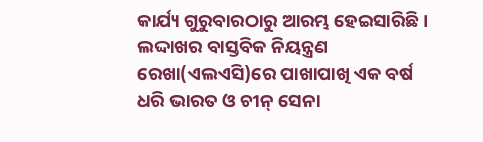କାର୍ଯ୍ୟ ଗୁରୁବାରଠାରୁ ଆରମ୍ଭ ହେଇସାରିଛି।
ଲଦ୍ଦାଖର ବାସ୍ତବିକ ନିୟନ୍ତ୍ରଣ ରେଖା(ଏଲଏସି)ରେ ପାଖାପାଖି ଏକ ବର୍ଷ ଧରି ଭାରତ ଓ ଚୀନ୍ ସେନା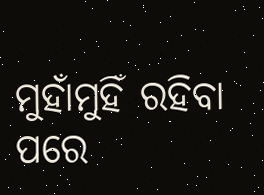ମୁହାଁମୁହିଁ ରହିବା ପରେ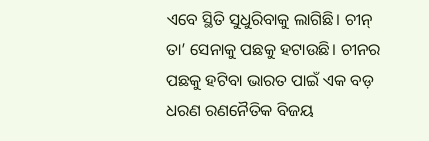ଏବେ ସ୍ଥିତି ସୁଧୁରିବାକୁ ଲାଗିଛି। ଚୀନ୍ ତା’ ସେନାକୁ ପଛକୁ ହଟାଉଛି। ଚୀନର ପଛକୁ ହଟିବା ଭାରତ ପାଇଁ ଏକ ବଡ଼ ଧରଣ ରଣନୈତିକ ବିଜୟ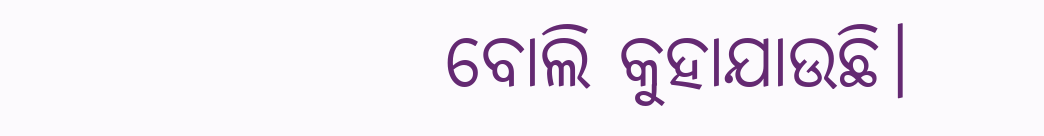ବୋଲି କୁହାଯାଉଛି।